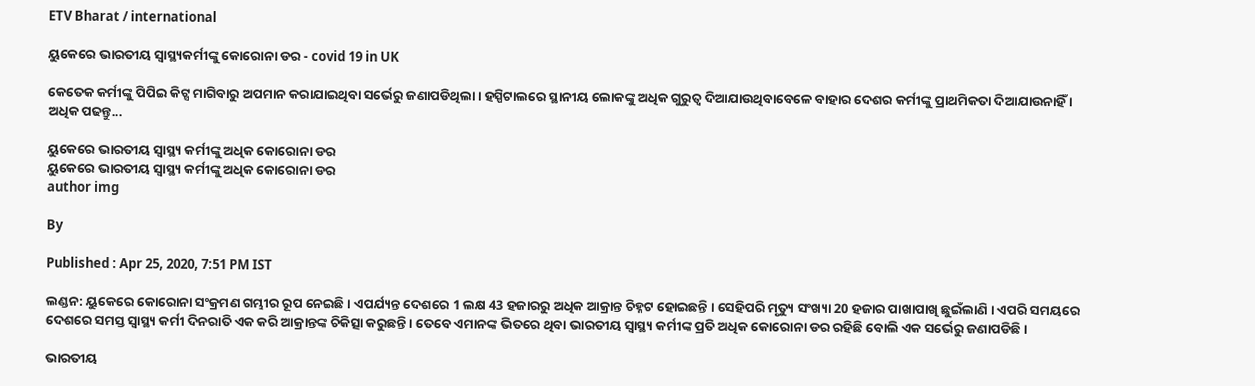ETV Bharat / international

ୟୁକେରେ ଭାରତୀୟ ସ୍ବାସ୍ଥ୍ୟକର୍ମୀଙ୍କୁ କୋରୋନା ଡର - covid 19 in UK

କେତେକ କର୍ମୀଙ୍କୁ ପିପିଇ କିଟ୍ସ ମାଗିବାରୁ ଅପମାନ କରାଯାଇଥିବା ସର୍ଭେରୁ ଜଣାପଡିଥିଲା । ହସ୍ପିଟାଲରେ ସ୍ଥାନୀୟ ଲୋକଙ୍କୁ ଅଧିକ ଗୁରୁତ୍ବ ଦିଆଯାଉଥିବାବେଳେ ବାହାର ଦେଶର କର୍ମୀଙ୍କୁ ପ୍ରାଥମିକତା ଦିଆଯାଉନାହିଁ । ଅଧିକ ପଢନ୍ତୁ...

ୟୁକେରେ ଭାରତୀୟ ସ୍ବାସ୍ଥ୍ୟ କର୍ମୀଙ୍କୁ ଅଧିକ କୋରୋନା ଡର
ୟୁକେରେ ଭାରତୀୟ ସ୍ବାସ୍ଥ୍ୟ କର୍ମୀଙ୍କୁ ଅଧିକ କୋରୋନା ଡର
author img

By

Published : Apr 25, 2020, 7:51 PM IST

ଲଣ୍ଡନ: ୟୁକେରେ କୋରୋନା ସଂକ୍ରମଣ ଗମ୍ଭୀର ରୂପ ନେଇଛି । ଏପର୍ଯ୍ୟନ୍ତ ଦେଶରେ 1 ଲକ୍ଷ 43 ହଜାରରୁ ଅଧିକ ଆକ୍ରାନ୍ତ ଚିହ୍ନଟ ହୋଇଛନ୍ତି । ସେହିପରି ମୃତ୍ୟୁ ସଂଖ୍ୟା 20 ହଜାର ପାଖାପାଖି ଛୁଇଁଲାଣି । ଏପରି ସମୟରେ ଦେଶରେ ସମସ୍ତ ସ୍ବାସ୍ଥ୍ୟ କର୍ମୀ ଦିନରାତି ଏକ କରି ଆକ୍ରାନ୍ତଙ୍କ ଚିକିତ୍ସା କରୁଛନ୍ତି । ତେବେ ଏମାନଙ୍କ ଭିତରେ ଥିବା ଭାରତୀୟ ସ୍ବାସ୍ଥ୍ୟ କର୍ମୀଙ୍କ ପ୍ରତି ଅଧିକ କୋରୋନା ଡର ରହିଛି ବୋଲି ଏକ ସର୍ଭେରୁ ଜଣାପଡିଛି ।

ଭାରତୀୟ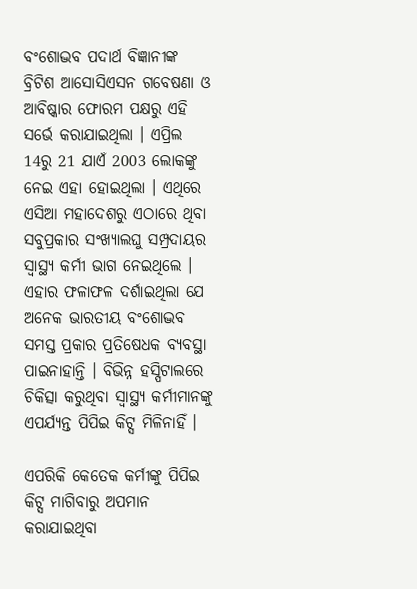ବଂଶୋଦ୍ଭବ ପଦାର୍ଥ ବିଜ୍ଞାନୀଙ୍କ ବ୍ରିଟିଶ ଆସୋସିଏସନ ଗବେଷଣା ଓ ଆବିଷ୍କାର ଫୋରମ ପକ୍ଷରୁ ଏହି ସର୍ଭେ କରାଯାଇଥିଲା । ଏପ୍ରିଲ 14ରୁ 21 ଯାଏଁ 2003 ଲୋକଙ୍କୁ ନେଇ ଏହା ହୋଇଥିଲା । ଏଥିରେ ଏସିଆ ମହାଦେଶରୁ ଏଠାରେ ଥିବା ସବୁପ୍ରକାର ସଂଖ୍ୟାଲଘୁ ସମ୍ପ୍ରଦାୟର ସ୍ବାସ୍ଥ୍ୟ କର୍ମୀ ଭାଗ ନେଇଥିଲେ । ଏହାର ଫଳାଫଳ ଦର୍ଶାଇଥିଲା ଯେ ଅନେକ ଭାରତୀୟ ବଂଶୋଦ୍ଭବ ସମସ୍ତ ପ୍ରକାର ପ୍ରତିଷେଧକ ବ୍ୟବସ୍ଥା ପାଇନାହାନ୍ତି । ବିଭିନ୍ନ ହସ୍ପିଟାଲରେ ଚିକିତ୍ସା କରୁଥିବା ସ୍ବାସ୍ଥ୍ୟ କର୍ମୀମାନଙ୍କୁ ଏପର୍ଯ୍ୟନ୍ତ ପିପିଇ କିଟ୍ସ ମିଳିନାହିଁ ।

ଏପରିକି କେତେକ କର୍ମୀଙ୍କୁ ପିପିଇ କିଟ୍ସ ମାଗିବାରୁ ଅପମାନ କରାଯାଇଥିବା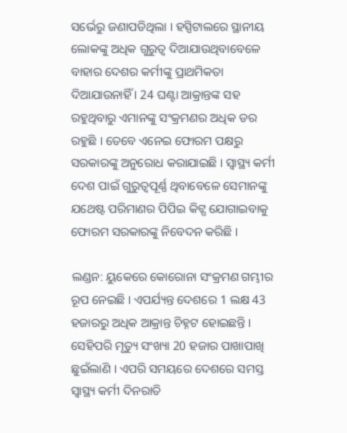ସର୍ଭେରୁ ଜଣାପଡିଥିଲା । ହସ୍ପିଟାଲରେ ସ୍ଥାନୀୟ ଲୋକଙ୍କୁ ଅଧିକ ଗୁରୁତ୍ବ ଦିଆଯାଉଥିବାବେଳେ ବାହାର ଦେଶର କର୍ମୀଙ୍କୁ ପ୍ରାଥମିକତା ଦିଆଯାଉନାହିଁ । 24 ଘଣ୍ଟା ଆକ୍ରାନ୍ତଙ୍କ ସହ ରହୁଥିବାରୁ ଏମାନଙ୍କୁ ସଂକ୍ରମଣର ଅଧିକ ଡର ରହୁଛି । ତେବେ ଏନେଇ ଫୋରମ ପକ୍ଷରୁ ସରକାରଙ୍କୁ ଅନୁରୋଧ କରାଯାଇଛି । ସ୍ବାସ୍ଥ୍ୟ କର୍ମୀ ଦେଶ ପାଇଁ ଗୁରୁତ୍ବପୂର୍ଣ୍ଣ ଥିବାବେଳେ ସେମାନଙ୍କୁ ଯଥେଷ୍ଟ ପରିମାଣର ପିପିଇ କିଟ୍ସ ଯୋଗାଇବାକୁ ଫୋରମ ସରକାରଙ୍କୁ ନିବେଦନ କରିଛି ।

ଲଣ୍ଡନ: ୟୁକେରେ କୋରୋନା ସଂକ୍ରମଣ ଗମ୍ଭୀର ରୂପ ନେଇଛି । ଏପର୍ଯ୍ୟନ୍ତ ଦେଶରେ 1 ଲକ୍ଷ 43 ହଜାରରୁ ଅଧିକ ଆକ୍ରାନ୍ତ ଚିହ୍ନଟ ହୋଇଛନ୍ତି । ସେହିପରି ମୃତ୍ୟୁ ସଂଖ୍ୟା 20 ହଜାର ପାଖାପାଖି ଛୁଇଁଲାଣି । ଏପରି ସମୟରେ ଦେଶରେ ସମସ୍ତ ସ୍ବାସ୍ଥ୍ୟ କର୍ମୀ ଦିନରାତି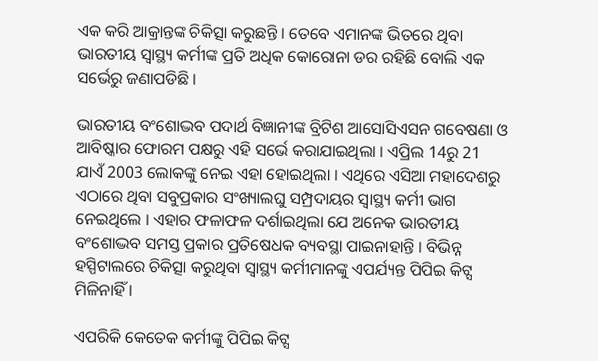ଏକ କରି ଆକ୍ରାନ୍ତଙ୍କ ଚିକିତ୍ସା କରୁଛନ୍ତି । ତେବେ ଏମାନଙ୍କ ଭିତରେ ଥିବା ଭାରତୀୟ ସ୍ବାସ୍ଥ୍ୟ କର୍ମୀଙ୍କ ପ୍ରତି ଅଧିକ କୋରୋନା ଡର ରହିଛି ବୋଲି ଏକ ସର୍ଭେରୁ ଜଣାପଡିଛି ।

ଭାରତୀୟ ବଂଶୋଦ୍ଭବ ପଦାର୍ଥ ବିଜ୍ଞାନୀଙ୍କ ବ୍ରିଟିଶ ଆସୋସିଏସନ ଗବେଷଣା ଓ ଆବିଷ୍କାର ଫୋରମ ପକ୍ଷରୁ ଏହି ସର୍ଭେ କରାଯାଇଥିଲା । ଏପ୍ରିଲ 14ରୁ 21 ଯାଏଁ 2003 ଲୋକଙ୍କୁ ନେଇ ଏହା ହୋଇଥିଲା । ଏଥିରେ ଏସିଆ ମହାଦେଶରୁ ଏଠାରେ ଥିବା ସବୁପ୍ରକାର ସଂଖ୍ୟାଲଘୁ ସମ୍ପ୍ରଦାୟର ସ୍ବାସ୍ଥ୍ୟ କର୍ମୀ ଭାଗ ନେଇଥିଲେ । ଏହାର ଫଳାଫଳ ଦର୍ଶାଇଥିଲା ଯେ ଅନେକ ଭାରତୀୟ ବଂଶୋଦ୍ଭବ ସମସ୍ତ ପ୍ରକାର ପ୍ରତିଷେଧକ ବ୍ୟବସ୍ଥା ପାଇନାହାନ୍ତି । ବିଭିନ୍ନ ହସ୍ପିଟାଲରେ ଚିକିତ୍ସା କରୁଥିବା ସ୍ବାସ୍ଥ୍ୟ କର୍ମୀମାନଙ୍କୁ ଏପର୍ଯ୍ୟନ୍ତ ପିପିଇ କିଟ୍ସ ମିଳିନାହିଁ ।

ଏପରିକି କେତେକ କର୍ମୀଙ୍କୁ ପିପିଇ କିଟ୍ସ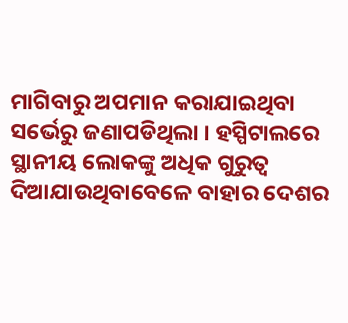ମାଗିବାରୁ ଅପମାନ କରାଯାଇଥିବା ସର୍ଭେରୁ ଜଣାପଡିଥିଲା । ହସ୍ପିଟାଲରେ ସ୍ଥାନୀୟ ଲୋକଙ୍କୁ ଅଧିକ ଗୁରୁତ୍ବ ଦିଆଯାଉଥିବାବେଳେ ବାହାର ଦେଶର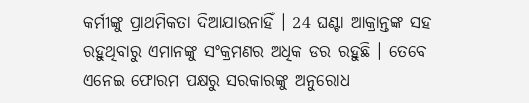କର୍ମୀଙ୍କୁ ପ୍ରାଥମିକତା ଦିଆଯାଉନାହିଁ । 24 ଘଣ୍ଟା ଆକ୍ରାନ୍ତଙ୍କ ସହ ରହୁଥିବାରୁ ଏମାନଙ୍କୁ ସଂକ୍ରମଣର ଅଧିକ ଡର ରହୁଛି । ତେବେ ଏନେଇ ଫୋରମ ପକ୍ଷରୁ ସରକାରଙ୍କୁ ଅନୁରୋଧ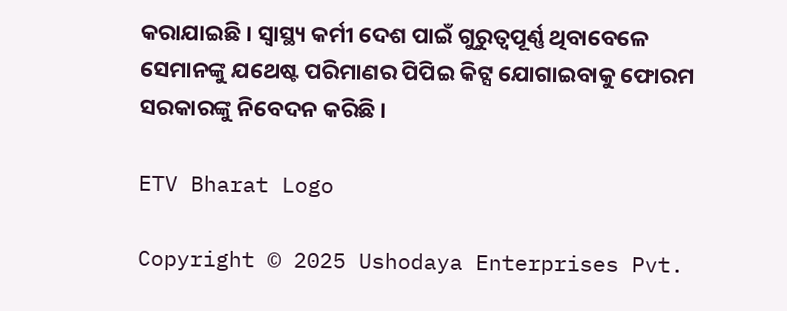କରାଯାଇଛି । ସ୍ବାସ୍ଥ୍ୟ କର୍ମୀ ଦେଶ ପାଇଁ ଗୁରୁତ୍ବପୂର୍ଣ୍ଣ ଥିବାବେଳେ ସେମାନଙ୍କୁ ଯଥେଷ୍ଟ ପରିମାଣର ପିପିଇ କିଟ୍ସ ଯୋଗାଇବାକୁ ଫୋରମ ସରକାରଙ୍କୁ ନିବେଦନ କରିଛି ।

ETV Bharat Logo

Copyright © 2025 Ushodaya Enterprises Pvt.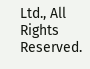Ltd., All Rights Reserved.